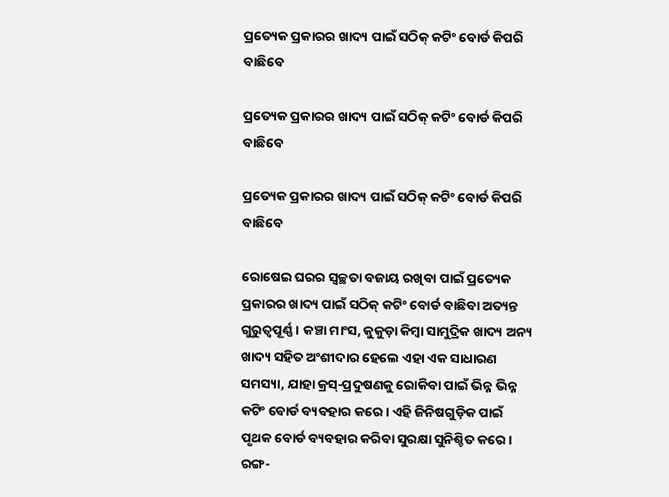ପ୍ରତ୍ୟେକ ପ୍ରକାରର ଖାଦ୍ୟ ପାଇଁ ସଠିକ୍ କଟିଂ ବୋର୍ଡ କିପରି ବାଛିବେ

ପ୍ରତ୍ୟେକ ପ୍ରକାରର ଖାଦ୍ୟ ପାଇଁ ସଠିକ୍ କଟିଂ ବୋର୍ଡ କିପରି ବାଛିବେ

ପ୍ରତ୍ୟେକ ପ୍ରକାରର ଖାଦ୍ୟ ପାଇଁ ସଠିକ୍ କଟିଂ ବୋର୍ଡ କିପରି ବାଛିବେ

ରୋଷେଇ ଘରର ସ୍ୱଚ୍ଛତା ବଜାୟ ରଖିବା ପାଇଁ ପ୍ରତ୍ୟେକ ପ୍ରକାରର ଖାଦ୍ୟ ପାଇଁ ସଠିକ୍ କଟିଂ ବୋର୍ଡ ବାଛିବା ଅତ୍ୟନ୍ତ ଗୁରୁତ୍ୱପୂର୍ଣ୍ଣ। କଞ୍ଚା ମାଂସ, କୁକୁଡ଼ା କିମ୍ବା ସାମୁଦ୍ରିକ ଖାଦ୍ୟ ଅନ୍ୟ ଖାଦ୍ୟ ସହିତ ଅଂଶୀଦାର ହେଲେ ଏହା ଏକ ସାଧାରଣ ସମସ୍ୟା, ଯାହା କ୍ରସ୍-ପ୍ରଦୁଷଣକୁ ରୋକିବା ପାଇଁ ଭିନ୍ନ ଭିନ୍ନ କଟିଂ ବୋର୍ଡ ବ୍ୟବହାର କରେ। ଏହି ଜିନିଷଗୁଡ଼ିକ ପାଇଁ ପୃଥକ ବୋର୍ଡ ବ୍ୟବହାର କରିବା ସୁରକ୍ଷା ସୁନିଶ୍ଚିତ କରେ। ରଙ୍ଗ-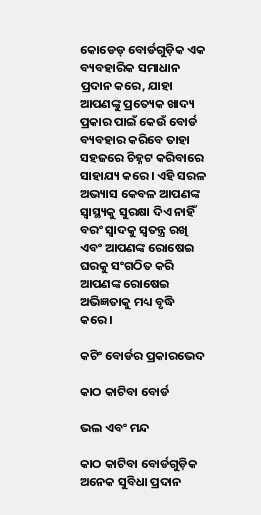କୋଡେଡ୍ ବୋର୍ଡଗୁଡ଼ିକ ଏକ ବ୍ୟବହାରିକ ସମାଧାନ ପ୍ରଦାନ କରେ, ଯାହା ଆପଣଙ୍କୁ ପ୍ରତ୍ୟେକ ଖାଦ୍ୟ ପ୍ରକାର ପାଇଁ କେଉଁ ବୋର୍ଡ ବ୍ୟବହାର କରିବେ ତାହା ସହଜରେ ଚିହ୍ନଟ କରିବାରେ ସାହାଯ୍ୟ କରେ। ଏହି ସରଳ ଅଭ୍ୟାସ କେବଳ ଆପଣଙ୍କ ସ୍ୱାସ୍ଥ୍ୟକୁ ସୁରକ୍ଷା ଦିଏ ନାହିଁ ବରଂ ସ୍ୱାଦକୁ ସ୍ୱତନ୍ତ୍ର ରଖି ଏବଂ ଆପଣଙ୍କ ରୋଷେଇ ଘରକୁ ସଂଗଠିତ କରି ଆପଣଙ୍କ ରୋଷେଇ ଅଭିଜ୍ଞତାକୁ ମଧ୍ୟ ବୃଦ୍ଧି କରେ।

କଟିଂ ବୋର୍ଡର ପ୍ରକାରଭେଦ

କାଠ କାଟିବା ବୋର୍ଡ

ଭଲ ଏବଂ ମନ୍ଦ

କାଠ କାଟିବା ବୋର୍ଡଗୁଡ଼ିକ ଅନେକ ସୁବିଧା ପ୍ରଦାନ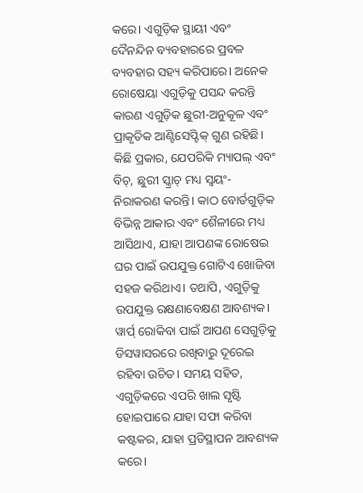କରେ। ଏଗୁଡ଼ିକ ସ୍ଥାୟୀ ଏବଂ ଦୈନନ୍ଦିନ ବ୍ୟବହାରରେ ପ୍ରବଳ ବ୍ୟବହାର ସହ୍ୟ କରିପାରେ। ଅନେକ ରୋଷେୟା ଏଗୁଡ଼ିକୁ ପସନ୍ଦ କରନ୍ତି କାରଣ ଏଗୁଡ଼ିକ ଛୁରୀ-ଅନୁକୂଳ ଏବଂ ପ୍ରାକୃତିକ ଆଣ୍ଟିସେପ୍ଟିକ୍ ଗୁଣ ରହିଛି। କିଛି ପ୍ରକାର, ଯେପରିକି ମ୍ୟାପଲ୍ ଏବଂ ବିଚ୍, ଛୁରୀ ସ୍କ୍ରାଚ୍ ମଧ୍ୟ ସ୍ୱୟଂ-ନିରାକରଣ କରନ୍ତି। କାଠ ବୋର୍ଡଗୁଡ଼ିକ ବିଭିନ୍ନ ଆକାର ଏବଂ ଶୈଳୀରେ ମଧ୍ୟ ଆସିଥାଏ, ଯାହା ଆପଣଙ୍କ ରୋଷେଇ ଘର ପାଇଁ ଉପଯୁକ୍ତ ଗୋଟିଏ ଖୋଜିବା ସହଜ କରିଥାଏ। ତଥାପି, ଏଗୁଡ଼ିକୁ ଉପଯୁକ୍ତ ରକ୍ଷଣାବେକ୍ଷଣ ଆବଶ୍ୟକ। ୱାର୍ପ୍ ରୋକିବା ପାଇଁ ଆପଣ ସେଗୁଡ଼ିକୁ ଡିସୱାସରରେ ରଖିବାରୁ ଦୂରେଇ ରହିବା ଉଚିତ। ସମୟ ସହିତ, ଏଗୁଡ଼ିକରେ ଏପରି ଖାଲ ସୃଷ୍ଟି ହୋଇପାରେ ଯାହା ସଫା କରିବା କଷ୍ଟକର, ଯାହା ପ୍ରତିସ୍ଥାପନ ଆବଶ୍ୟକ କରେ।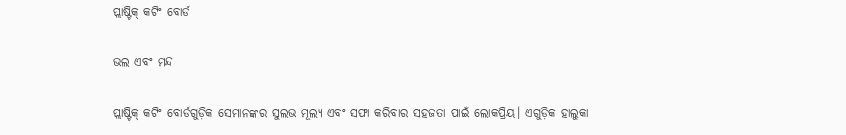ପ୍ଲାଷ୍ଟିକ୍ କଟିଂ ବୋର୍ଡ

ଭଲ ଏବଂ ମନ୍ଦ

ପ୍ଲାଷ୍ଟିକ୍ କଟିଂ ବୋର୍ଡଗୁଡ଼ିକ ସେମାନଙ୍କର ସୁଲଭ ମୂଲ୍ୟ ଏବଂ ସଫା କରିବାର ସହଜତା ପାଇଁ ଲୋକପ୍ରିୟ। ଏଗୁଡ଼ିକ ହାଲୁକା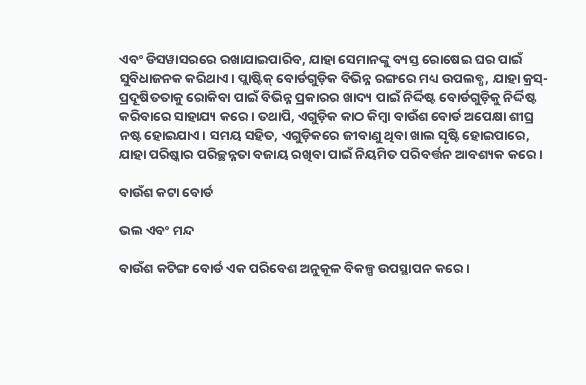ଏବଂ ଡିସୱାସରରେ ରଖାଯାଇପାରିବ, ଯାହା ସେମାନଙ୍କୁ ବ୍ୟସ୍ତ ରୋଷେଇ ଘର ପାଇଁ ସୁବିଧାଜନକ କରିଥାଏ। ପ୍ଲାଷ୍ଟିକ୍ ବୋର୍ଡଗୁଡ଼ିକ ବିଭିନ୍ନ ରଙ୍ଗରେ ମଧ୍ୟ ଉପଲବ୍ଧ, ଯାହା କ୍ରସ୍-ପ୍ରଦୂଷିତତାକୁ ରୋକିବା ପାଇଁ ବିଭିନ୍ନ ପ୍ରକାରର ଖାଦ୍ୟ ପାଇଁ ନିର୍ଦ୍ଦିଷ୍ଟ ବୋର୍ଡଗୁଡ଼ିକୁ ନିର୍ଦ୍ଦିଷ୍ଟ କରିବାରେ ସାହାଯ୍ୟ କରେ। ତଥାପି, ଏଗୁଡ଼ିକ କାଠ କିମ୍ବା ବାଉଁଶ ବୋର୍ଡ ଅପେକ୍ଷା ଶୀଘ୍ର ନଷ୍ଟ ହୋଇଯାଏ। ସମୟ ସହିତ, ଏଗୁଡ଼ିକରେ ଜୀବାଣୁ ଥିବା ଖାଲ ସୃଷ୍ଟି ହୋଇପାରେ, ଯାହା ପରିଷ୍କାର ପରିଚ୍ଛନ୍ନତା ବଜାୟ ରଖିବା ପାଇଁ ନିୟମିତ ପରିବର୍ତ୍ତନ ଆବଶ୍ୟକ କରେ।

ବାଉଁଶ କଟା ବୋର୍ଡ

ଭଲ ଏବଂ ମନ୍ଦ

ବାଉଁଶ କଟିଙ୍ଗ ବୋର୍ଡ ଏକ ପରିବେଶ ଅନୁକୂଳ ବିକଳ୍ପ ଉପସ୍ଥାପନ କରେ।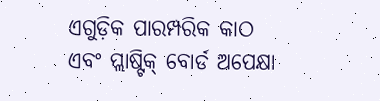ଏଗୁଡ଼ିକ ପାରମ୍ପରିକ କାଠ ଏବଂ ପ୍ଲାଷ୍ଟିକ୍ ବୋର୍ଡ ଅପେକ୍ଷା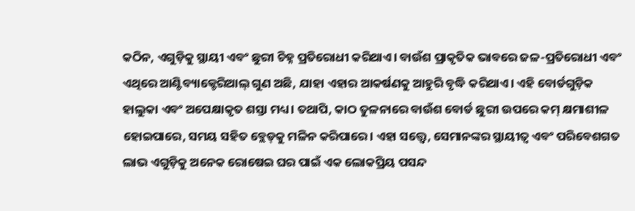କଠିନ, ଏଗୁଡ଼ିକୁ ସ୍ଥାୟୀ ଏବଂ ଛୁରୀ ଚିହ୍ନ ପ୍ରତିରୋଧୀ କରିଥାଏ। ବାଉଁଶ ପ୍ରାକୃତିକ ଭାବରେ ଜଳ-ପ୍ରତିରୋଧୀ ଏବଂ ଏଥିରେ ଆଣ୍ଟିବ୍ୟାକ୍ଟେରିଆଲ୍ ଗୁଣ ଅଛି, ଯାହା ଏହାର ଆକର୍ଷଣକୁ ଆହୁରି ବୃଦ୍ଧି କରିଥାଏ। ଏହି ବୋର୍ଡଗୁଡ଼ିକ ହାଲୁକା ଏବଂ ଅପେକ୍ଷାକୃତ ଶସ୍ତା ମଧ୍ୟ। ତଥାପି, କାଠ ତୁଳନାରେ ବାଉଁଶ ବୋର୍ଡ ଛୁରୀ ଉପରେ କମ୍ କ୍ଷମାଶୀଳ ହୋଇପାରେ, ସମୟ ସହିତ ବ୍ଲେଡ୍‌କୁ ମଳିନ କରିପାରେ। ଏହା ସତ୍ତ୍ୱେ, ସେମାନଙ୍କର ସ୍ଥାୟୀତ୍ୱ ଏବଂ ପରିବେଶଗତ ଲାଭ ଏଗୁଡ଼ିକୁ ଅନେକ ରୋଷେଇ ଘର ପାଇଁ ଏକ ଲୋକପ୍ରିୟ ପସନ୍ଦ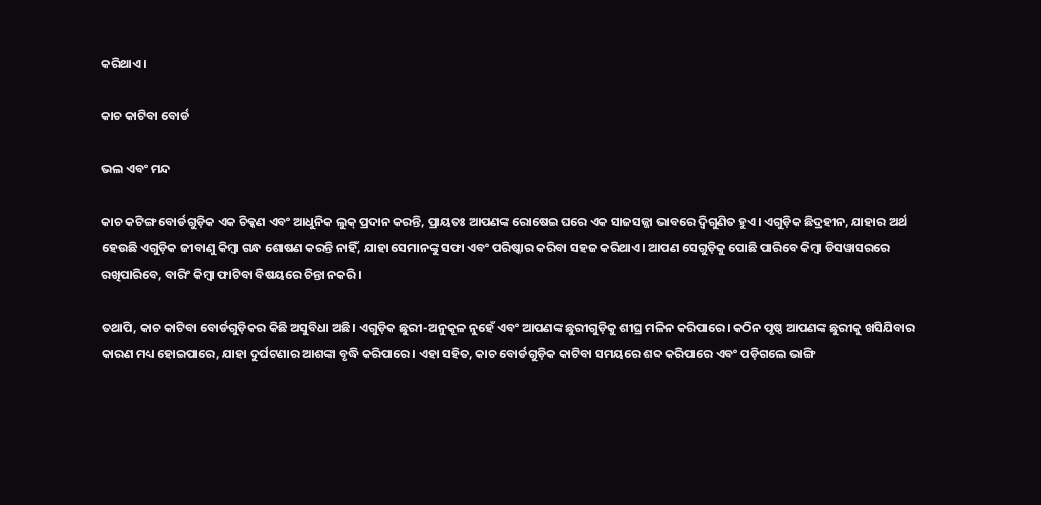କରିଥାଏ।

କାଚ କାଟିବା ବୋର୍ଡ

ଭଲ ଏବଂ ମନ୍ଦ

କାଚ କଟିଙ୍ଗ ବୋର୍ଡଗୁଡ଼ିକ ଏକ ଚିକ୍କଣ ଏବଂ ଆଧୁନିକ ଲୁକ୍ ପ୍ରଦାନ କରନ୍ତି, ପ୍ରାୟତଃ ଆପଣଙ୍କ ରୋଷେଇ ଘରେ ଏକ ସାଜସଜ୍ଜା ଭାବରେ ଦ୍ୱିଗୁଣିତ ହୁଏ। ଏଗୁଡ଼ିକ ଛିଦ୍ରହୀନ, ଯାହାର ଅର୍ଥ ହେଉଛି ଏଗୁଡ଼ିକ ଜୀବାଣୁ କିମ୍ବା ଗନ୍ଧ ଶୋଷଣ କରନ୍ତି ନାହିଁ, ଯାହା ସେମାନଙ୍କୁ ସଫା ଏବଂ ପରିଷ୍କାର କରିବା ସହଜ କରିଥାଏ। ଆପଣ ସେଗୁଡ଼ିକୁ ପୋଛି ପାରିବେ କିମ୍ବା ଡିସୱାସରରେ ରଖିପାରିବେ, ବାରିଂ କିମ୍ବା ଫାଟିବା ବିଷୟରେ ଚିନ୍ତା ନକରି।

ତଥାପି, କାଚ କାଟିବା ବୋର୍ଡଗୁଡ଼ିକର କିଛି ଅସୁବିଧା ଅଛି। ଏଗୁଡ଼ିକ ଛୁରୀ-ଅନୁକୂଳ ନୁହେଁ ଏବଂ ଆପଣଙ୍କ ଛୁରୀଗୁଡ଼ିକୁ ଶୀଘ୍ର ମଳିନ କରିପାରେ। କଠିନ ପୃଷ୍ଠ ଆପଣଙ୍କ ଛୁରୀକୁ ଖସିଯିବାର କାରଣ ମଧ୍ୟ ହୋଇପାରେ, ଯାହା ଦୁର୍ଘଟଣାର ଆଶଙ୍କା ବୃଦ୍ଧି କରିପାରେ। ଏହା ସହିତ, କାଚ ବୋର୍ଡଗୁଡ଼ିକ କାଟିବା ସମୟରେ ଶବ୍ଦ କରିପାରେ ଏବଂ ପଡ଼ିଗଲେ ଭାଙ୍ଗି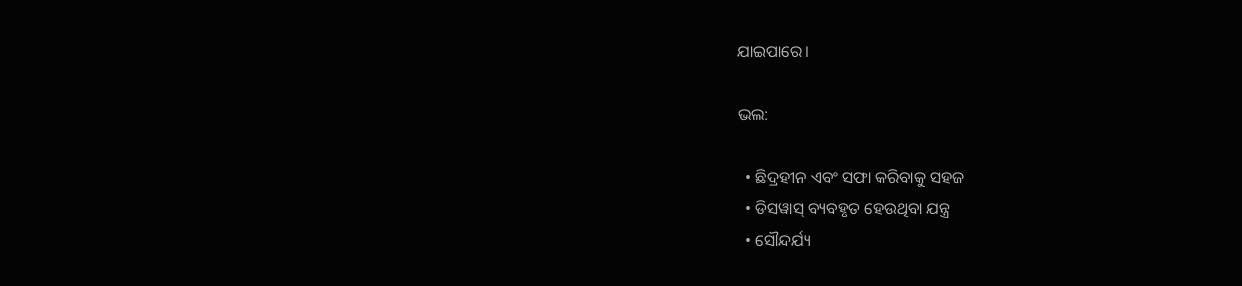ଯାଇପାରେ।

ଭଲ:

  • ଛିଦ୍ରହୀନ ଏବଂ ସଫା କରିବାକୁ ସହଜ
  • ଡିସୱାସ୍‌ ବ୍ୟବହୃତ ହେଉଥିବା ଯନ୍ତ୍ର
  • ସୌନ୍ଦର୍ଯ୍ୟ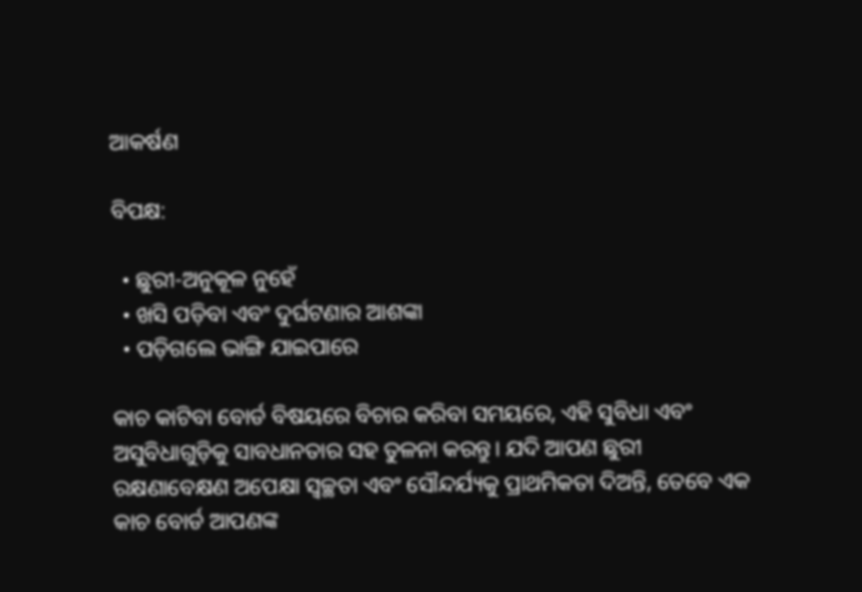ଆକର୍ଷଣ

ବିପକ୍ଷ:

  • ଛୁରୀ-ଅନୁକୂଳ ନୁହେଁ
  • ଖସି ପଡ଼ିବା ଏବଂ ଦୁର୍ଘଟଣାର ଆଶଙ୍କା
  • ପଡ଼ିଗଲେ ଭାଙ୍ଗି ଯାଇପାରେ

କାଚ କାଟିବା ବୋର୍ଡ ବିଷୟରେ ବିଚାର କରିବା ସମୟରେ, ଏହି ସୁବିଧା ଏବଂ ଅସୁବିଧାଗୁଡ଼ିକୁ ସାବଧାନତାର ସହ ତୁଳନା କରନ୍ତୁ। ଯଦି ଆପଣ ଛୁରୀ ରକ୍ଷଣାବେକ୍ଷଣ ଅପେକ୍ଷା ସ୍ୱଚ୍ଛତା ଏବଂ ସୌନ୍ଦର୍ଯ୍ୟକୁ ପ୍ରାଥମିକତା ଦିଅନ୍ତି, ତେବେ ଏକ କାଚ ବୋର୍ଡ ଆପଣଙ୍କ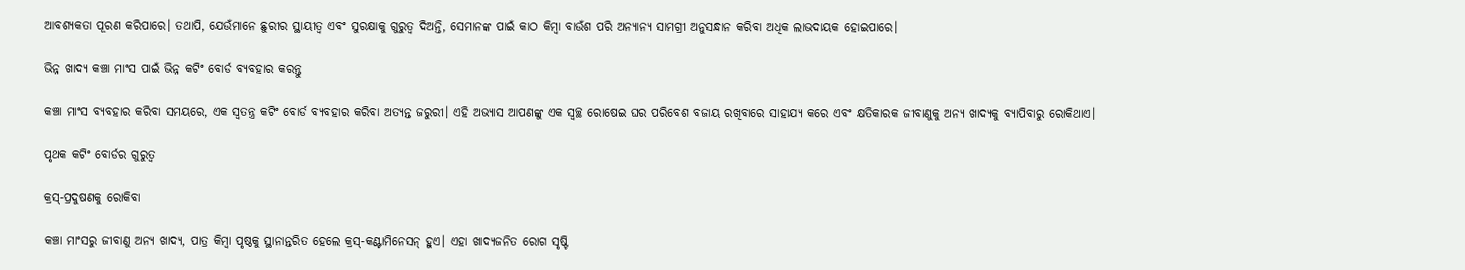ଆବଶ୍ୟକତା ପୂରଣ କରିପାରେ। ତଥାପି, ଯେଉଁମାନେ ଛୁରୀର ସ୍ଥାୟୀତ୍ୱ ଏବଂ ସୁରକ୍ଷାକୁ ଗୁରୁତ୍ୱ ଦିଅନ୍ତି, ସେମାନଙ୍କ ପାଇଁ କାଠ କିମ୍ବା ବାଉଁଶ ପରି ଅନ୍ୟାନ୍ୟ ସାମଗ୍ରୀ ଅନୁସନ୍ଧାନ କରିବା ଅଧିକ ଲାଭଦାୟକ ହୋଇପାରେ।

ଭିନ୍ନ ଖାଦ୍ୟ କଞ୍ଚା ମାଂସ ପାଇଁ ଭିନ୍ନ କଟିଂ ବୋର୍ଡ ବ୍ୟବହାର କରନ୍ତୁ

କଞ୍ଚା ମାଂସ ବ୍ୟବହାର କରିବା ସମୟରେ, ଏକ ସ୍ୱତନ୍ତ୍ର କଟିଂ ବୋର୍ଡ ବ୍ୟବହାର କରିବା ଅତ୍ୟନ୍ତ ଜରୁରୀ। ଏହି ଅଭ୍ୟାସ ଆପଣଙ୍କୁ ଏକ ସ୍ୱଚ୍ଛ ରୋଷେଇ ଘର ପରିବେଶ ବଜାୟ ରଖିବାରେ ସାହାଯ୍ୟ କରେ ଏବଂ କ୍ଷତିକାରକ ଜୀବାଣୁକୁ ଅନ୍ୟ ଖାଦ୍ୟକୁ ବ୍ୟାପିବାରୁ ରୋକିଥାଏ।

ପୃଥକ କଟିଂ ବୋର୍ଡର ଗୁରୁତ୍ୱ

କ୍ରସ୍-ପ୍ରଦୁଷଣକୁ ରୋକିବା

କଞ୍ଚା ମାଂସରୁ ଜୀବାଣୁ ଅନ୍ୟ ଖାଦ୍ୟ, ପାତ୍ର କିମ୍ବା ପୃଷ୍ଠକୁ ସ୍ଥାନାନ୍ତରିତ ହେଲେ କ୍ରସ୍-କଣ୍ଟାମିନେସନ୍ ହୁଏ। ଏହା ଖାଦ୍ୟଜନିତ ରୋଗ ସୃଷ୍ଟି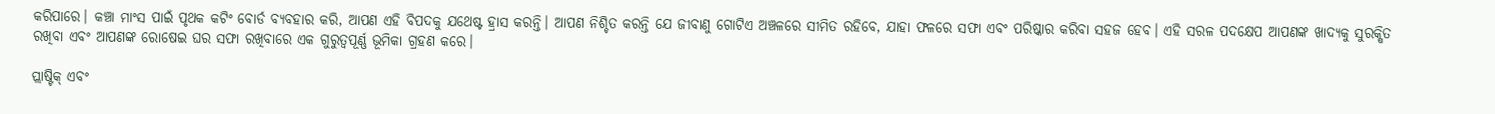କରିପାରେ। କଞ୍ଚା ମାଂସ ପାଇଁ ପୃଥକ କଟିଂ ବୋର୍ଡ ବ୍ୟବହାର କରି, ଆପଣ ଏହି ବିପଦକୁ ଯଥେଷ୍ଟ ହ୍ରାସ କରନ୍ତି। ଆପଣ ନିଶ୍ଚିତ କରନ୍ତି ଯେ ଜୀବାଣୁ ଗୋଟିଏ ଅଞ୍ଚଳରେ ସୀମିତ ରହିବେ, ଯାହା ଫଳରେ ସଫା ଏବଂ ପରିଷ୍କାର କରିବା ସହଜ ହେବ। ଏହି ସରଳ ପଦକ୍ଷେପ ଆପଣଙ୍କ ଖାଦ୍ୟକୁ ସୁରକ୍ଷିତ ରଖିବା ଏବଂ ଆପଣଙ୍କ ରୋଷେଇ ଘର ସଫା ରଖିବାରେ ଏକ ଗୁରୁତ୍ୱପୂର୍ଣ୍ଣ ଭୂମିକା ଗ୍ରହଣ କରେ।

ପ୍ଲାଷ୍ଟିକ୍ ଏବଂ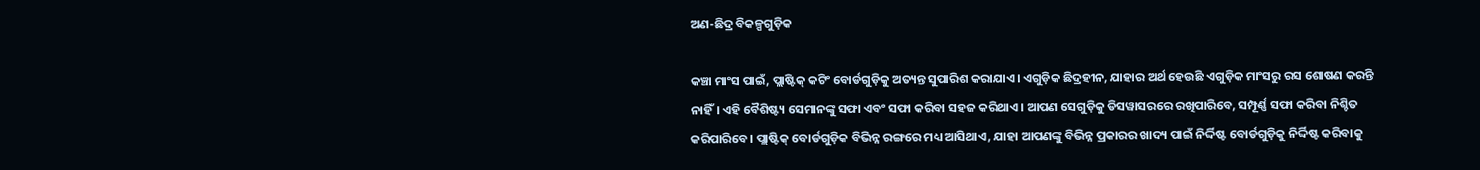ଅଣ-ଛିଦ୍ର ବିକଳ୍ପଗୁଡ଼ିକ

କଞ୍ଚା ମାଂସ ପାଇଁ, ପ୍ଲାଷ୍ଟିକ୍ କଟିଂ ବୋର୍ଡଗୁଡ଼ିକୁ ଅତ୍ୟନ୍ତ ସୁପାରିଶ କରାଯାଏ। ଏଗୁଡ଼ିକ ଛିଦ୍ରହୀନ, ଯାହାର ଅର୍ଥ ହେଉଛି ଏଗୁଡ଼ିକ ମାଂସରୁ ରସ ଶୋଷଣ କରନ୍ତି ନାହିଁ। ଏହି ବୈଶିଷ୍ଟ୍ୟ ସେମାନଙ୍କୁ ସଫା ଏବଂ ସଫା କରିବା ସହଜ କରିଥାଏ। ଆପଣ ସେଗୁଡ଼ିକୁ ଡିସୱାସରରେ ରଖିପାରିବେ, ସମ୍ପୂର୍ଣ୍ଣ ସଫା କରିବା ନିଶ୍ଚିତ କରିପାରିବେ। ପ୍ଲାଷ୍ଟିକ୍ ବୋର୍ଡଗୁଡ଼ିକ ବିଭିନ୍ନ ରଙ୍ଗରେ ମଧ୍ୟ ଆସିଥାଏ, ଯାହା ଆପଣଙ୍କୁ ବିଭିନ୍ନ ପ୍ରକାରର ଖାଦ୍ୟ ପାଇଁ ନିର୍ଦ୍ଦିଷ୍ଟ ବୋର୍ଡଗୁଡ଼ିକୁ ନିର୍ଦ୍ଦିଷ୍ଟ କରିବାକୁ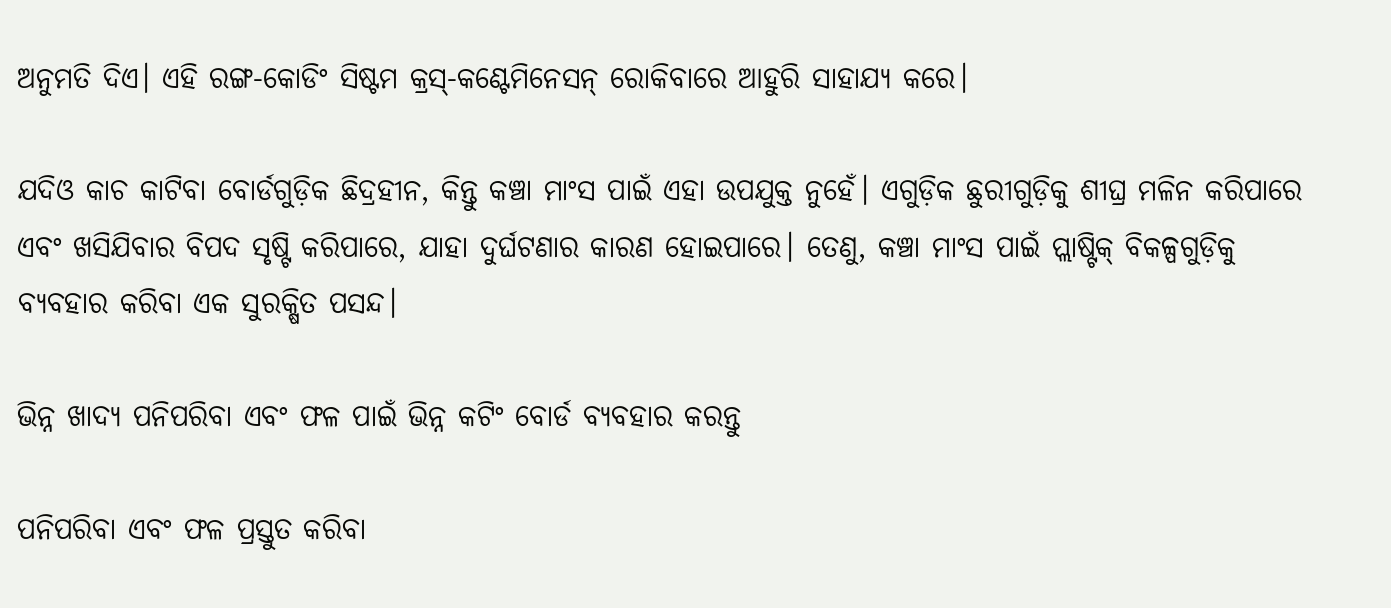ଅନୁମତି ଦିଏ। ଏହି ରଙ୍ଗ-କୋଡିଂ ସିଷ୍ଟମ କ୍ରସ୍-କଣ୍ଟେମିନେସନ୍ ରୋକିବାରେ ଆହୁରି ସାହାଯ୍ୟ କରେ।

ଯଦିଓ କାଚ କାଟିବା ବୋର୍ଡଗୁଡ଼ିକ ଛିଦ୍ରହୀନ, କିନ୍ତୁ କଞ୍ଚା ମାଂସ ପାଇଁ ଏହା ଉପଯୁକ୍ତ ନୁହେଁ। ଏଗୁଡ଼ିକ ଛୁରୀଗୁଡ଼ିକୁ ଶୀଘ୍ର ମଳିନ କରିପାରେ ଏବଂ ଖସିଯିବାର ବିପଦ ସୃଷ୍ଟି କରିପାରେ, ଯାହା ଦୁର୍ଘଟଣାର କାରଣ ହୋଇପାରେ। ତେଣୁ, କଞ୍ଚା ମାଂସ ପାଇଁ ପ୍ଲାଷ୍ଟିକ୍ ବିକଳ୍ପଗୁଡ଼ିକୁ ବ୍ୟବହାର କରିବା ଏକ ସୁରକ୍ଷିତ ପସନ୍ଦ।

ଭିନ୍ନ ଖାଦ୍ୟ ପନିପରିବା ଏବଂ ଫଳ ପାଇଁ ଭିନ୍ନ କଟିଂ ବୋର୍ଡ ବ୍ୟବହାର କରନ୍ତୁ

ପନିପରିବା ଏବଂ ଫଳ ପ୍ରସ୍ତୁତ କରିବା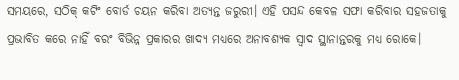ସମୟରେ, ସଠିକ୍ କଟିଂ ବୋର୍ଡ ଚୟନ କରିବା ଅତ୍ୟନ୍ତ ଜରୁରୀ। ଏହି ପସନ୍ଦ କେବଳ ସଫା କରିବାର ସହଜତାକୁ ପ୍ରଭାବିତ କରେ ନାହିଁ ବରଂ ବିଭିନ୍ନ ପ୍ରକାରର ଖାଦ୍ୟ ମଧ୍ୟରେ ଅନାବଶ୍ୟକ ସ୍ୱାଦ ସ୍ଥାନାନ୍ତରକୁ ମଧ୍ୟ ରୋକେ।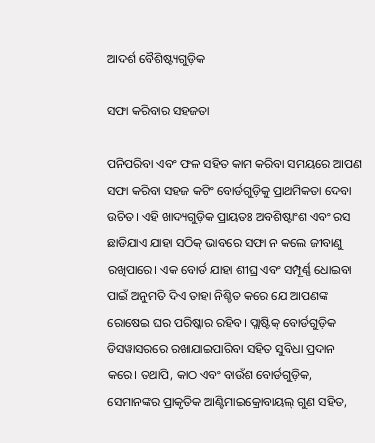ଆଦର୍ଶ ବୈଶିଷ୍ଟ୍ୟଗୁଡ଼ିକ

ସଫା କରିବାର ସହଜତା

ପନିପରିବା ଏବଂ ଫଳ ସହିତ କାମ କରିବା ସମୟରେ ଆପଣ ସଫା କରିବା ସହଜ କଟିଂ ବୋର୍ଡଗୁଡ଼ିକୁ ପ୍ରାଥମିକତା ଦେବା ଉଚିତ। ଏହି ଖାଦ୍ୟଗୁଡ଼ିକ ପ୍ରାୟତଃ ଅବଶିଷ୍ଟାଂଶ ଏବଂ ରସ ଛାଡିଯାଏ ଯାହା ସଠିକ୍ ଭାବରେ ସଫା ନ କଲେ ଜୀବାଣୁ ରଖିପାରେ। ଏକ ବୋର୍ଡ ଯାହା ଶୀଘ୍ର ଏବଂ ସମ୍ପୂର୍ଣ୍ଣ ଧୋଇବା ପାଇଁ ଅନୁମତି ଦିଏ ତାହା ନିଶ୍ଚିତ କରେ ଯେ ଆପଣଙ୍କ ରୋଷେଇ ଘର ପରିଷ୍କାର ରହିବ। ପ୍ଲାଷ୍ଟିକ୍ ବୋର୍ଡଗୁଡ଼ିକ ଡିସୱାସରରେ ରଖାଯାଇପାରିବା ସହିତ ସୁବିଧା ପ୍ରଦାନ କରେ। ତଥାପି, କାଠ ଏବଂ ବାଉଁଶ ବୋର୍ଡଗୁଡ଼ିକ, ସେମାନଙ୍କର ପ୍ରାକୃତିକ ଆଣ୍ଟିମାଇକ୍ରୋବାୟଲ୍ ଗୁଣ ସହିତ,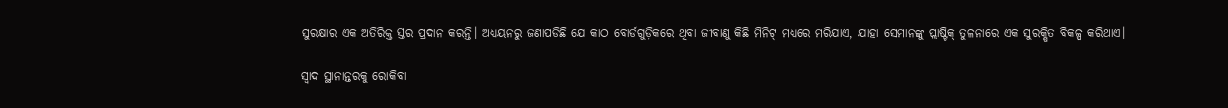ସୁରକ୍ଷାର ଏକ ଅତିରିକ୍ତ ସ୍ତର ପ୍ରଦାନ କରନ୍ତି। ଅଧ୍ୟୟନରୁ ଜଣାପଡିଛି ଯେ କାଠ ବୋର୍ଡଗୁଡ଼ିକରେ ଥିବା ଜୀବାଣୁ କିଛି ମିନିଟ୍ ମଧ୍ୟରେ ମରିଯାଏ, ଯାହା ସେମାନଙ୍କୁ ପ୍ଲାଷ୍ଟିକ୍ ତୁଳନାରେ ଏକ ସୁରକ୍ଷିତ ବିକଳ୍ପ କରିଥାଏ।

ସ୍ୱାଦ ସ୍ଥାନାନ୍ତରକୁ ରୋକିବା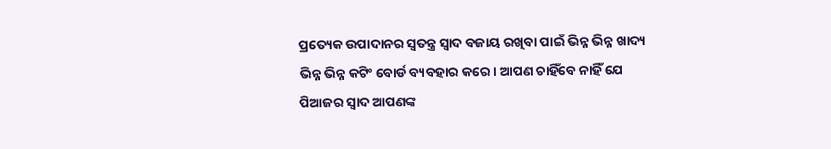ପ୍ରତ୍ୟେକ ଉପାଦାନର ସ୍ୱତନ୍ତ୍ର ସ୍ୱାଦ ବଜାୟ ରଖିବା ପାଇଁ ଭିନ୍ନ ଭିନ୍ନ ଖାଦ୍ୟ ଭିନ୍ନ ଭିନ୍ନ କଟିଂ ବୋର୍ଡ ବ୍ୟବହାର କରେ। ଆପଣ ଚାହିଁବେ ନାହିଁ ଯେ ପିଆଜର ସ୍ୱାଦ ଆପଣଙ୍କ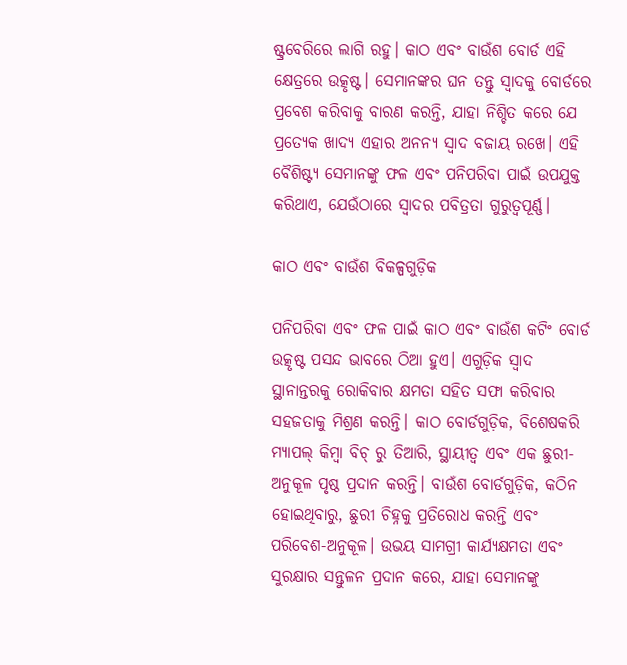ଷ୍ଟ୍ରବେରିରେ ଲାଗି ରହୁ। କାଠ ଏବଂ ବାଉଁଶ ବୋର୍ଡ ଏହି କ୍ଷେତ୍ରରେ ଉତ୍କୃଷ୍ଟ। ସେମାନଙ୍କର ଘନ ତନ୍ତୁ ସ୍ୱାଦକୁ ବୋର୍ଡରେ ପ୍ରବେଶ କରିବାକୁ ବାରଣ କରନ୍ତି, ଯାହା ନିଶ୍ଚିତ କରେ ଯେ ପ୍ରତ୍ୟେକ ଖାଦ୍ୟ ଏହାର ଅନନ୍ୟ ସ୍ୱାଦ ବଜାୟ ରଖେ। ଏହି ବୈଶିଷ୍ଟ୍ୟ ସେମାନଙ୍କୁ ଫଳ ଏବଂ ପନିପରିବା ପାଇଁ ଉପଯୁକ୍ତ କରିଥାଏ, ଯେଉଁଠାରେ ସ୍ୱାଦର ପବିତ୍ରତା ଗୁରୁତ୍ୱପୂର୍ଣ୍ଣ।

କାଠ ଏବଂ ବାଉଁଶ ବିକଳ୍ପଗୁଡ଼ିକ

ପନିପରିବା ଏବଂ ଫଳ ପାଇଁ କାଠ ଏବଂ ବାଉଁଶ କଟିଂ ବୋର୍ଡ ଉତ୍କୃଷ୍ଟ ପସନ୍ଦ ଭାବରେ ଠିଆ ହୁଏ। ଏଗୁଡ଼ିକ ସ୍ୱାଦ ସ୍ଥାନାନ୍ତରକୁ ରୋକିବାର କ୍ଷମତା ସହିତ ସଫା କରିବାର ସହଜତାକୁ ମିଶ୍ରଣ କରନ୍ତି। କାଠ ବୋର୍ଡଗୁଡ଼ିକ, ବିଶେଷକରି ମ୍ୟାପଲ୍ କିମ୍ବା ବିଚ୍ ରୁ ତିଆରି, ସ୍ଥାୟୀତ୍ୱ ଏବଂ ଏକ ଛୁରୀ-ଅନୁକୂଳ ପୃଷ୍ଠ ପ୍ରଦାନ କରନ୍ତି। ବାଉଁଶ ବୋର୍ଡଗୁଡ଼ିକ, କଠିନ ହୋଇଥିବାରୁ, ଛୁରୀ ଚିହ୍ନକୁ ପ୍ରତିରୋଧ କରନ୍ତି ଏବଂ ପରିବେଶ-ଅନୁକୂଳ। ଉଭୟ ସାମଗ୍ରୀ କାର୍ଯ୍ୟକ୍ଷମତା ଏବଂ ସୁରକ୍ଷାର ସନ୍ତୁଳନ ପ୍ରଦାନ କରେ, ଯାହା ସେମାନଙ୍କୁ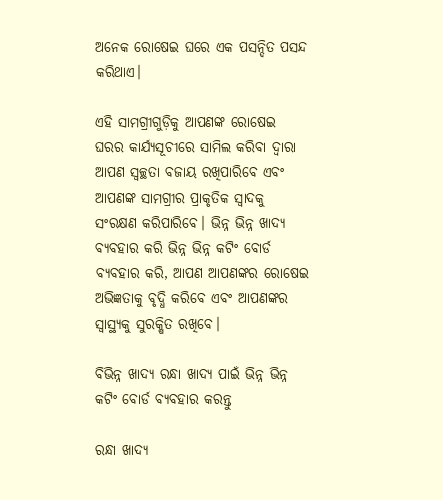ଅନେକ ରୋଷେଇ ଘରେ ଏକ ପସନ୍ଦିତ ପସନ୍ଦ କରିଥାଏ।

ଏହି ସାମଗ୍ରୀଗୁଡ଼ିକୁ ଆପଣଙ୍କ ରୋଷେଇ ଘରର କାର୍ଯ୍ୟସୂଚୀରେ ସାମିଲ କରିବା ଦ୍ଵାରା ଆପଣ ସ୍ୱଚ୍ଛତା ବଜାୟ ରଖିପାରିବେ ଏବଂ ଆପଣଙ୍କ ସାମଗ୍ରୀର ପ୍ରାକୃତିକ ସ୍ୱାଦକୁ ସଂରକ୍ଷଣ କରିପାରିବେ। ଭିନ୍ନ ଭିନ୍ନ ଖାଦ୍ୟ ବ୍ୟବହାର କରି ଭିନ୍ନ ଭିନ୍ନ କଟିଂ ବୋର୍ଡ ବ୍ୟବହାର କରି, ଆପଣ ଆପଣଙ୍କର ରୋଷେଇ ଅଭିଜ୍ଞତାକୁ ବୃଦ୍ଧି କରିବେ ଏବଂ ଆପଣଙ୍କର ସ୍ୱାସ୍ଥ୍ୟକୁ ସୁରକ୍ଷିତ ରଖିବେ।

ବିଭିନ୍ନ ଖାଦ୍ୟ ରନ୍ଧା ଖାଦ୍ୟ ପାଇଁ ଭିନ୍ନ ଭିନ୍ନ କଟିଂ ବୋର୍ଡ ବ୍ୟବହାର କରନ୍ତୁ

ରନ୍ଧା ଖାଦ୍ୟ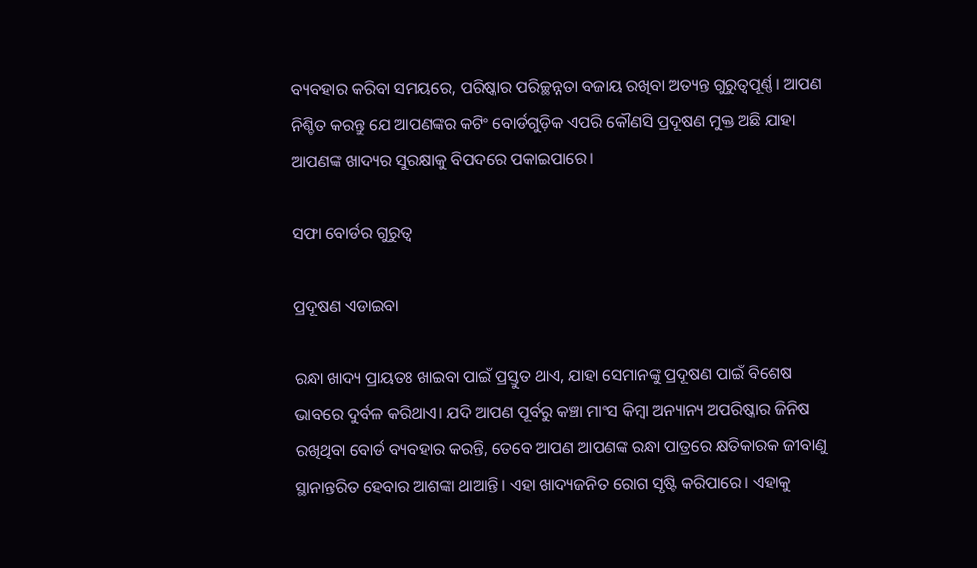ବ୍ୟବହାର କରିବା ସମୟରେ, ପରିଷ୍କାର ପରିଚ୍ଛନ୍ନତା ବଜାୟ ରଖିବା ଅତ୍ୟନ୍ତ ଗୁରୁତ୍ୱପୂର୍ଣ୍ଣ। ଆପଣ ନିଶ୍ଚିତ କରନ୍ତୁ ଯେ ଆପଣଙ୍କର କଟିଂ ବୋର୍ଡଗୁଡ଼ିକ ଏପରି କୌଣସି ପ୍ରଦୂଷଣ ମୁକ୍ତ ଅଛି ଯାହା ଆପଣଙ୍କ ଖାଦ୍ୟର ସୁରକ୍ଷାକୁ ବିପଦରେ ପକାଇପାରେ।

ସଫା ବୋର୍ଡର ଗୁରୁତ୍ୱ

ପ୍ରଦୂଷଣ ଏଡାଇବା

ରନ୍ଧା ଖାଦ୍ୟ ପ୍ରାୟତଃ ଖାଇବା ପାଇଁ ପ୍ରସ୍ତୁତ ଥାଏ, ଯାହା ସେମାନଙ୍କୁ ପ୍ରଦୂଷଣ ପାଇଁ ବିଶେଷ ଭାବରେ ଦୁର୍ବଳ କରିଥାଏ। ଯଦି ଆପଣ ପୂର୍ବରୁ କଞ୍ଚା ମାଂସ କିମ୍ବା ଅନ୍ୟାନ୍ୟ ଅପରିଷ୍କାର ଜିନିଷ ରଖିଥିବା ବୋର୍ଡ ବ୍ୟବହାର କରନ୍ତି, ତେବେ ଆପଣ ଆପଣଙ୍କ ରନ୍ଧା ପାତ୍ରରେ କ୍ଷତିକାରକ ଜୀବାଣୁ ସ୍ଥାନାନ୍ତରିତ ହେବାର ଆଶଙ୍କା ଥାଆନ୍ତି। ଏହା ଖାଦ୍ୟଜନିତ ରୋଗ ସୃଷ୍ଟି କରିପାରେ। ଏହାକୁ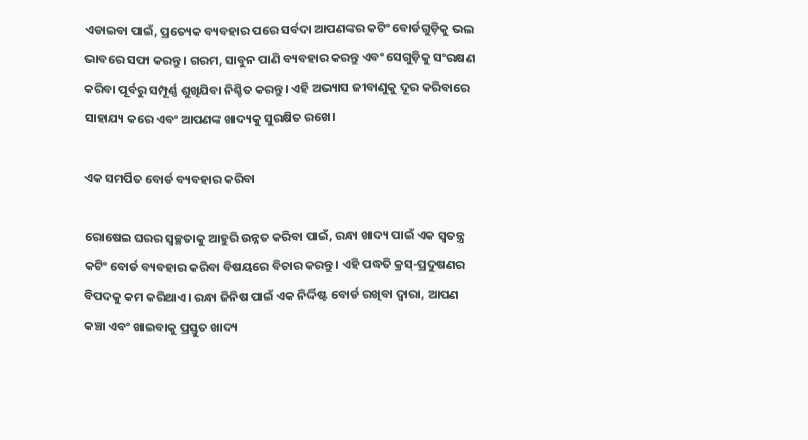ଏଡାଇବା ପାଇଁ, ପ୍ରତ୍ୟେକ ବ୍ୟବହାର ପରେ ସର୍ବଦା ଆପଣଙ୍କର କଟିଂ ବୋର୍ଡଗୁଡ଼ିକୁ ଭଲ ଭାବରେ ସଫା କରନ୍ତୁ। ଗରମ, ସାବୁନ ପାଣି ବ୍ୟବହାର କରନ୍ତୁ ଏବଂ ସେଗୁଡ଼ିକୁ ସଂରକ୍ଷଣ କରିବା ପୂର୍ବରୁ ସମ୍ପୂର୍ଣ୍ଣ ଶୁଖିଯିବା ନିଶ୍ଚିତ କରନ୍ତୁ। ଏହି ଅଭ୍ୟାସ ଜୀବାଣୁକୁ ଦୂର କରିବାରେ ସାହାଯ୍ୟ କରେ ଏବଂ ଆପଣଙ୍କ ଖାଦ୍ୟକୁ ସୁରକ୍ଷିତ ରଖେ।

ଏକ ସମର୍ପିତ ବୋର୍ଡ ବ୍ୟବହାର କରିବା

ରୋଷେଇ ଘରର ସ୍ୱଚ୍ଛତାକୁ ଆହୁରି ଉନ୍ନତ କରିବା ପାଇଁ, ରନ୍ଧା ଖାଦ୍ୟ ପାଇଁ ଏକ ସ୍ୱତନ୍ତ୍ର କଟିଂ ବୋର୍ଡ ବ୍ୟବହାର କରିବା ବିଷୟରେ ବିଚାର କରନ୍ତୁ। ଏହି ପଦ୍ଧତି କ୍ରସ୍-ପ୍ରଦୁଷଣର ବିପଦକୁ କମ କରିଥାଏ। ରନ୍ଧା ଜିନିଷ ପାଇଁ ଏକ ନିର୍ଦ୍ଦିଷ୍ଟ ବୋର୍ଡ ରଖିବା ଦ୍ୱାରା, ଆପଣ କଞ୍ଚା ଏବଂ ଖାଇବାକୁ ପ୍ରସ୍ତୁତ ଖାଦ୍ୟ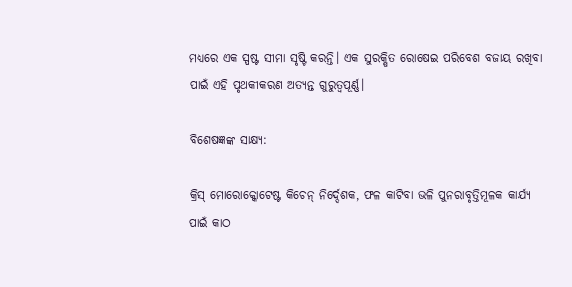ମଧ୍ୟରେ ଏକ ସ୍ପଷ୍ଟ ସୀମା ସୃଷ୍ଟି କରନ୍ତି। ଏକ ସୁରକ୍ଷିତ ରୋଷେଇ ପରିବେଶ ବଜାୟ ରଖିବା ପାଇଁ ଏହି ପୃଥକୀକରଣ ଅତ୍ୟନ୍ତ ଗୁରୁତ୍ୱପୂର୍ଣ୍ଣ।

ବିଶେଷଜ୍ଞଙ୍କ ସାକ୍ଷ୍ୟ:

କ୍ରିସ୍ ମୋରୋକ୍କୋଟେଷ୍ଟ କିଚେନ୍ ନିର୍ଦ୍ଦେଶକ, ଫଳ କାଟିବା ଭଳି ପୁନରାବୃତ୍ତିମୂଳକ କାର୍ଯ୍ୟ ପାଇଁ କାଠ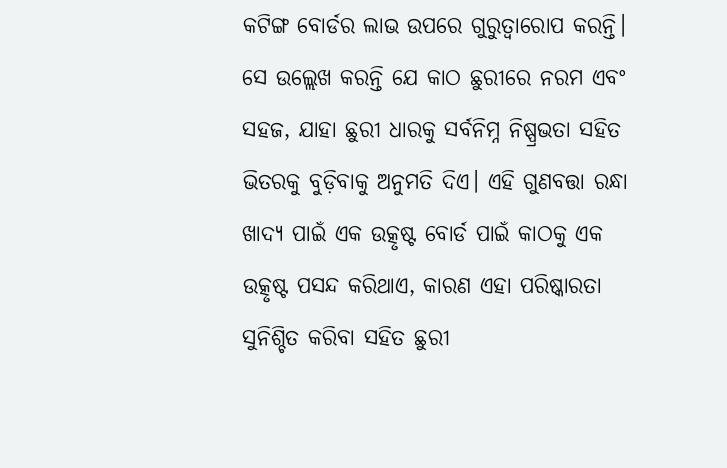କଟିଙ୍ଗ ବୋର୍ଡର ଲାଭ ଉପରେ ଗୁରୁତ୍ୱାରୋପ କରନ୍ତି। ସେ ଉଲ୍ଲେଖ କରନ୍ତି ଯେ କାଠ ଛୁରୀରେ ନରମ ଏବଂ ସହଜ, ଯାହା ଛୁରୀ ଧାରକୁ ସର୍ବନିମ୍ନ ନିଷ୍ପ୍ରଭତା ସହିତ ଭିତରକୁ ବୁଡ଼ିବାକୁ ଅନୁମତି ଦିଏ। ଏହି ଗୁଣବତ୍ତା ରନ୍ଧା ଖାଦ୍ୟ ପାଇଁ ଏକ ଉତ୍କୃଷ୍ଟ ବୋର୍ଡ ପାଇଁ କାଠକୁ ଏକ ଉତ୍କୃଷ୍ଟ ପସନ୍ଦ କରିଥାଏ, କାରଣ ଏହା ପରିଷ୍କାରତା ସୁନିଶ୍ଚିତ କରିବା ସହିତ ଛୁରୀ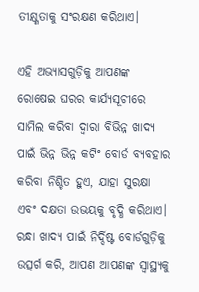ତୀକ୍ଷ୍ଣତାକୁ ସଂରକ୍ଷଣ କରିଥାଏ।

ଏହି ଅଭ୍ୟାସଗୁଡ଼ିକୁ ଆପଣଙ୍କ ରୋଷେଇ ଘରର କାର୍ଯ୍ୟସୂଚୀରେ ସାମିଲ କରିବା ଦ୍ୱାରା ବିଭିନ୍ନ ଖାଦ୍ୟ ପାଇଁ ଭିନ୍ନ ଭିନ୍ନ କଟିଂ ବୋର୍ଡ ବ୍ୟବହାର କରିବା ନିଶ୍ଚିତ ହୁଏ, ଯାହା ସୁରକ୍ଷା ଏବଂ ଦକ୍ଷତା ଉଭୟକୁ ବୃଦ୍ଧି କରିଥାଏ। ରନ୍ଧା ଖାଦ୍ୟ ପାଇଁ ନିର୍ଦ୍ଦିଷ୍ଟ ବୋର୍ଡଗୁଡ଼ିକୁ ଉତ୍ସର୍ଗ କରି, ଆପଣ ଆପଣଙ୍କ ସ୍ୱାସ୍ଥ୍ୟକୁ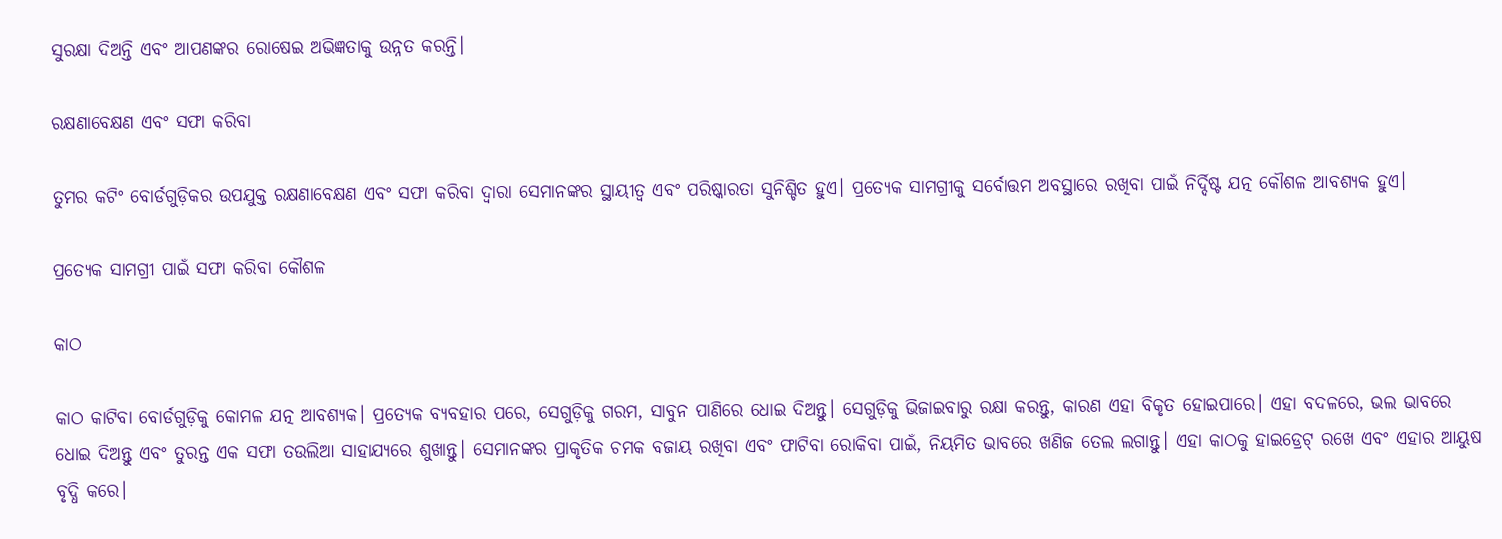ସୁରକ୍ଷା ଦିଅନ୍ତି ଏବଂ ଆପଣଙ୍କର ରୋଷେଇ ଅଭିଜ୍ଞତାକୁ ଉନ୍ନତ କରନ୍ତି।

ରକ୍ଷଣାବେକ୍ଷଣ ଏବଂ ସଫା କରିବା

ତୁମର କଟିଂ ବୋର୍ଡଗୁଡ଼ିକର ଉପଯୁକ୍ତ ରକ୍ଷଣାବେକ୍ଷଣ ଏବଂ ସଫା କରିବା ଦ୍ଵାରା ସେମାନଙ୍କର ସ୍ଥାୟୀତ୍ୱ ଏବଂ ପରିଷ୍କାରତା ସୁନିଶ୍ଚିତ ହୁଏ। ପ୍ରତ୍ୟେକ ସାମଗ୍ରୀକୁ ସର୍ବୋତ୍ତମ ଅବସ୍ଥାରେ ରଖିବା ପାଇଁ ନିର୍ଦ୍ଦିଷ୍ଟ ଯତ୍ନ କୌଶଳ ଆବଶ୍ୟକ ହୁଏ।

ପ୍ରତ୍ୟେକ ସାମଗ୍ରୀ ପାଇଁ ସଫା କରିବା କୌଶଳ

କାଠ

କାଠ କାଟିବା ବୋର୍ଡଗୁଡ଼ିକୁ କୋମଳ ଯତ୍ନ ଆବଶ୍ୟକ। ପ୍ରତ୍ୟେକ ବ୍ୟବହାର ପରେ, ସେଗୁଡ଼ିକୁ ଗରମ, ସାବୁନ ପାଣିରେ ଧୋଇ ଦିଅନ୍ତୁ। ସେଗୁଡ଼ିକୁ ଭିଜାଇବାରୁ ରକ୍ଷା କରନ୍ତୁ, କାରଣ ଏହା ବିକୃତ ହୋଇପାରେ। ଏହା ବଦଳରେ, ଭଲ ଭାବରେ ଧୋଇ ଦିଅନ୍ତୁ ଏବଂ ତୁରନ୍ତ ଏକ ସଫା ତଉଲିଆ ସାହାଯ୍ୟରେ ଶୁଖାନ୍ତୁ। ସେମାନଙ୍କର ପ୍ରାକୃତିକ ଚମକ ବଜାୟ ରଖିବା ଏବଂ ଫାଟିବା ରୋକିବା ପାଇଁ, ନିୟମିତ ଭାବରେ ଖଣିଜ ତେଲ ଲଗାନ୍ତୁ। ଏହା କାଠକୁ ହାଇଡ୍ରେଟ୍ ରଖେ ଏବଂ ଏହାର ଆୟୁଷ ବୃଦ୍ଧି କରେ।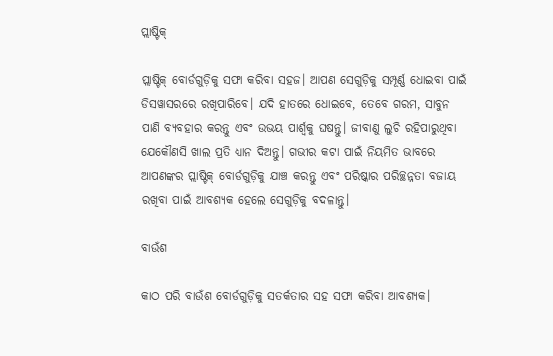ପ୍ଲାଷ୍ଟିକ୍

ପ୍ଲାଷ୍ଟିକ୍ ବୋର୍ଡଗୁଡ଼ିକୁ ସଫା କରିବା ସହଜ। ଆପଣ ସେଗୁଡ଼ିକୁ ସମ୍ପୂର୍ଣ୍ଣ ଧୋଇବା ପାଇଁ ଡିସୱାସରରେ ରଖିପାରିବେ। ଯଦି ହାତରେ ଧୋଇବେ, ତେବେ ଗରମ, ସାବୁନ ପାଣି ବ୍ୟବହାର କରନ୍ତୁ ଏବଂ ଉଭୟ ପାର୍ଶ୍ୱକୁ ଘଷନ୍ତୁ। ଜୀବାଣୁ ଲୁଚି ରହିପାରୁଥିବା ଯେକୌଣସି ଖାଲ ପ୍ରତି ଧ୍ୟାନ ଦିଅନ୍ତୁ। ଗଭୀର କଟା ପାଇଁ ନିୟମିତ ଭାବରେ ଆପଣଙ୍କର ପ୍ଲାଷ୍ଟିକ୍ ବୋର୍ଡଗୁଡ଼ିକୁ ଯାଞ୍ଚ କରନ୍ତୁ ଏବଂ ପରିଷ୍କାର ପରିଚ୍ଛନ୍ନତା ବଜାୟ ରଖିବା ପାଇଁ ଆବଶ୍ୟକ ହେଲେ ସେଗୁଡ଼ିକୁ ବଦଳାନ୍ତୁ।

ବାଉଁଶ

କାଠ ପରି ବାଉଁଶ ବୋର୍ଡଗୁଡ଼ିକୁ ସତର୍କତାର ସହ ସଫା କରିବା ଆବଶ୍ୟକ।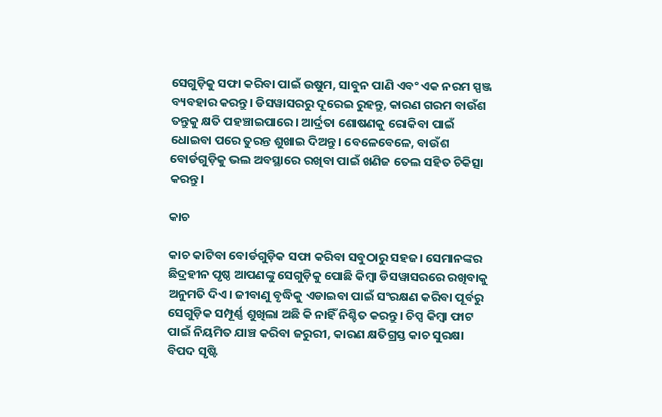ସେଗୁଡ଼ିକୁ ସଫା କରିବା ପାଇଁ ଉଷୁମ, ସାବୁନ ପାଣି ଏବଂ ଏକ ନରମ ସ୍ପଞ୍ଜ ବ୍ୟବହାର କରନ୍ତୁ। ଡିସୱାସରରୁ ଦୂରେଇ ରୁହନ୍ତୁ, କାରଣ ଗରମ ବାଉଁଶ ତନ୍ତୁକୁ କ୍ଷତି ପହଞ୍ଚାଇପାରେ। ଆର୍ଦ୍ରତା ଶୋଷଣକୁ ରୋକିବା ପାଇଁ ଧୋଇବା ପରେ ତୁରନ୍ତ ଶୁଖାଇ ଦିଅନ୍ତୁ। ବେଳେବେଳେ, ବାଉଁଶ ବୋର୍ଡଗୁଡ଼ିକୁ ଭଲ ଅବସ୍ଥାରେ ରଖିବା ପାଇଁ ଖଣିଜ ତେଲ ସହିତ ଚିକିତ୍ସା କରନ୍ତୁ।

କାଚ

କାଚ କାଟିବା ବୋର୍ଡଗୁଡ଼ିକ ସଫା କରିବା ସବୁଠାରୁ ସହଜ। ସେମାନଙ୍କର ଛିଦ୍ରହୀନ ପୃଷ୍ଠ ଆପଣଙ୍କୁ ସେଗୁଡ଼ିକୁ ପୋଛି କିମ୍ବା ଡିସୱାସରରେ ରଖିବାକୁ ଅନୁମତି ଦିଏ। ଜୀବାଣୁ ବୃଦ୍ଧିକୁ ଏଡାଇବା ପାଇଁ ସଂରକ୍ଷଣ କରିବା ପୂର୍ବରୁ ସେଗୁଡ଼ିକ ସମ୍ପୂର୍ଣ୍ଣ ଶୁଖିଲା ଅଛି କି ନାହିଁ ନିଶ୍ଚିତ କରନ୍ତୁ। ଚିପ୍ସ କିମ୍ବା ଫାଟ ପାଇଁ ନିୟମିତ ଯାଞ୍ଚ କରିବା ଜରୁରୀ, କାରଣ କ୍ଷତିଗ୍ରସ୍ତ କାଚ ସୁରକ୍ଷା ବିପଦ ସୃଷ୍ଟି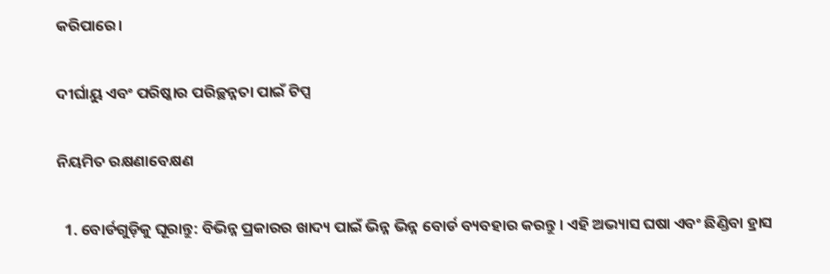କରିପାରେ।

ଦୀର୍ଘାୟୁ ଏବଂ ପରିଷ୍କାର ପରିଚ୍ଛନ୍ନତା ପାଇଁ ଟିପ୍ସ

ନିୟମିତ ରକ୍ଷଣାବେକ୍ଷଣ

  1. ବୋର୍ଡଗୁଡ଼ିକୁ ଘୂରାନ୍ତୁ: ବିଭିନ୍ନ ପ୍ରକାରର ଖାଦ୍ୟ ପାଇଁ ଭିନ୍ନ ଭିନ୍ନ ବୋର୍ଡ ବ୍ୟବହାର କରନ୍ତୁ। ଏହି ଅଭ୍ୟାସ ଘଷା ଏବଂ ଛିଣ୍ଡିବା ହ୍ରାସ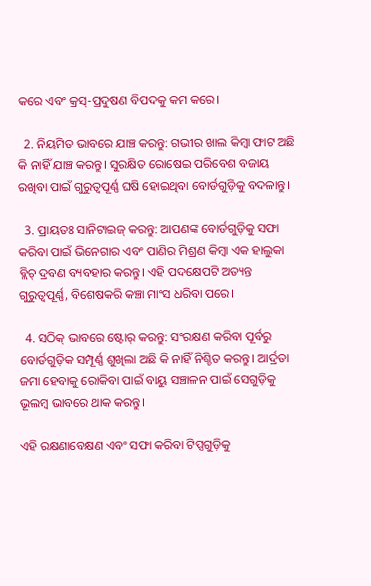କରେ ଏବଂ କ୍ରସ୍-ପ୍ରଦୁଷଣ ବିପଦକୁ କମ କରେ।

  2. ନିୟମିତ ଭାବରେ ଯାଞ୍ଚ କରନ୍ତୁ: ଗଭୀର ଖାଲ କିମ୍ବା ଫାଟ ଅଛି କି ନାହିଁ ଯାଞ୍ଚ କରନ୍ତୁ। ସୁରକ୍ଷିତ ରୋଷେଇ ପରିବେଶ ବଜାୟ ରଖିବା ପାଇଁ ଗୁରୁତ୍ୱପୂର୍ଣ୍ଣ ଘଷି ହୋଇଥିବା ବୋର୍ଡଗୁଡ଼ିକୁ ବଦଳାନ୍ତୁ।

  3. ପ୍ରାୟତଃ ସାନିଟାଇଜ୍ କରନ୍ତୁ: ଆପଣଙ୍କ ବୋର୍ଡଗୁଡ଼ିକୁ ସଫା କରିବା ପାଇଁ ଭିନେଗାର ଏବଂ ପାଣିର ମିଶ୍ରଣ କିମ୍ବା ଏକ ହାଲୁକା ବ୍ଲିଚ୍ ଦ୍ରବଣ ବ୍ୟବହାର କରନ୍ତୁ। ଏହି ପଦକ୍ଷେପଟି ଅତ୍ୟନ୍ତ ଗୁରୁତ୍ୱପୂର୍ଣ୍ଣ, ବିଶେଷକରି କଞ୍ଚା ମାଂସ ଧରିବା ପରେ।

  4. ସଠିକ୍ ଭାବରେ ଷ୍ଟୋର୍ କରନ୍ତୁ: ସଂରକ୍ଷଣ କରିବା ପୂର୍ବରୁ ବୋର୍ଡଗୁଡ଼ିକ ସମ୍ପୂର୍ଣ୍ଣ ଶୁଖିଲା ଅଛି କି ନାହିଁ ନିଶ୍ଚିତ କରନ୍ତୁ। ଆର୍ଦ୍ରତା ଜମା ହେବାକୁ ରୋକିବା ପାଇଁ ବାୟୁ ସଞ୍ଚାଳନ ପାଇଁ ସେଗୁଡ଼ିକୁ ଭୂଲମ୍ବ ଭାବରେ ଥାକ କରନ୍ତୁ।

ଏହି ରକ୍ଷଣାବେକ୍ଷଣ ଏବଂ ସଫା କରିବା ଟିପ୍ସଗୁଡ଼ିକୁ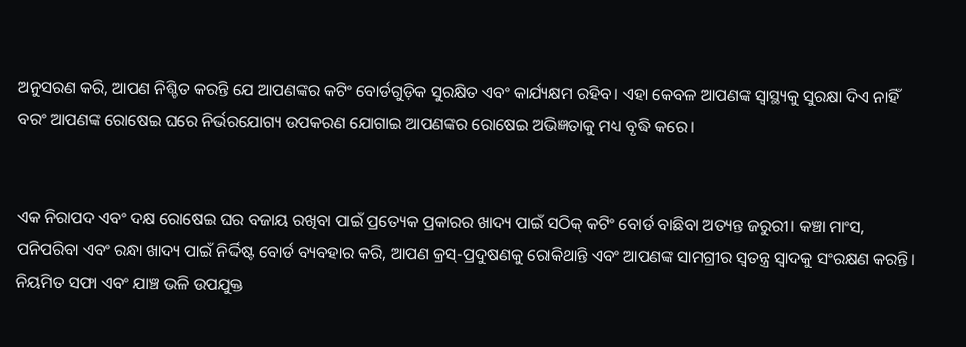ଅନୁସରଣ କରି, ଆପଣ ନିଶ୍ଚିତ କରନ୍ତି ଯେ ଆପଣଙ୍କର କଟିଂ ବୋର୍ଡଗୁଡ଼ିକ ସୁରକ୍ଷିତ ଏବଂ କାର୍ଯ୍ୟକ୍ଷମ ରହିବ। ଏହା କେବଳ ଆପଣଙ୍କ ସ୍ୱାସ୍ଥ୍ୟକୁ ସୁରକ୍ଷା ଦିଏ ନାହିଁ ବରଂ ଆପଣଙ୍କ ରୋଷେଇ ଘରେ ନିର୍ଭରଯୋଗ୍ୟ ଉପକରଣ ଯୋଗାଇ ଆପଣଙ୍କର ରୋଷେଇ ଅଭିଜ୍ଞତାକୁ ମଧ୍ୟ ବୃଦ୍ଧି କରେ।


ଏକ ନିରାପଦ ଏବଂ ଦକ୍ଷ ରୋଷେଇ ଘର ବଜାୟ ରଖିବା ପାଇଁ ପ୍ରତ୍ୟେକ ପ୍ରକାରର ଖାଦ୍ୟ ପାଇଁ ସଠିକ୍ କଟିଂ ବୋର୍ଡ ବାଛିବା ଅତ୍ୟନ୍ତ ଜରୁରୀ। କଞ୍ଚା ମାଂସ, ପନିପରିବା ଏବଂ ରନ୍ଧା ଖାଦ୍ୟ ପାଇଁ ନିର୍ଦ୍ଦିଷ୍ଟ ବୋର୍ଡ ବ୍ୟବହାର କରି, ଆପଣ କ୍ରସ୍-ପ୍ରଦୁଷଣକୁ ରୋକିଥାନ୍ତି ଏବଂ ଆପଣଙ୍କ ସାମଗ୍ରୀର ସ୍ୱତନ୍ତ୍ର ସ୍ୱାଦକୁ ସଂରକ୍ଷଣ କରନ୍ତି। ନିୟମିତ ସଫା ଏବଂ ଯାଞ୍ଚ ଭଳି ଉପଯୁକ୍ତ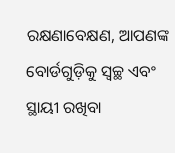ରକ୍ଷଣାବେକ୍ଷଣ, ଆପଣଙ୍କ ବୋର୍ଡଗୁଡ଼ିକୁ ସ୍ୱଚ୍ଛ ଏବଂ ସ୍ଥାୟୀ ରଖିବା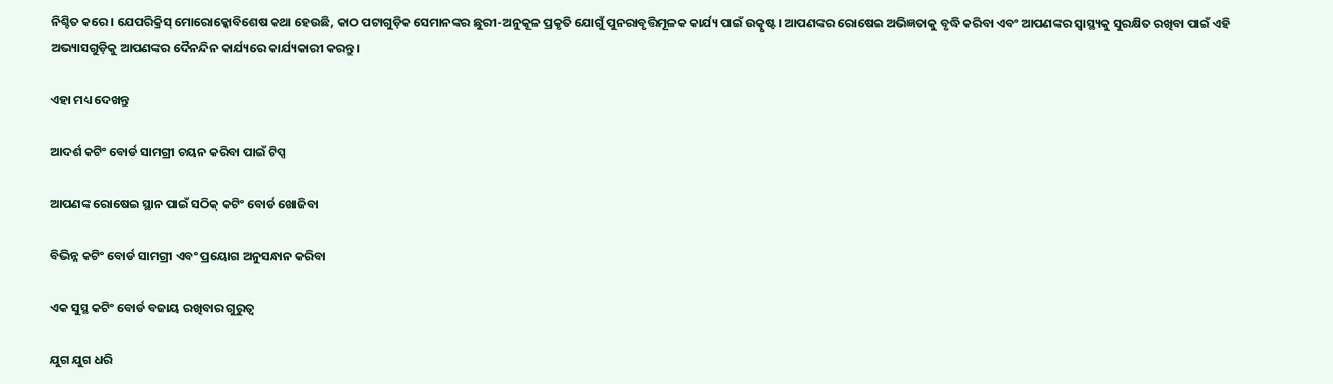ନିଶ୍ଚିତ କରେ। ଯେପରିକ୍ରିସ୍ ମୋରୋକ୍କୋବିଶେଷ କଥା ହେଉଛି, କାଠ ପଟାଗୁଡ଼ିକ ସେମାନଙ୍କର ଛୁରୀ-ଅନୁକୂଳ ପ୍ରକୃତି ଯୋଗୁଁ ପୁନରାବୃତ୍ତିମୂଳକ କାର୍ଯ୍ୟ ପାଇଁ ଉତ୍କୃଷ୍ଟ। ଆପଣଙ୍କର ରୋଷେଇ ଅଭିଜ୍ଞତାକୁ ବୃଦ୍ଧି କରିବା ଏବଂ ଆପଣଙ୍କର ସ୍ୱାସ୍ଥ୍ୟକୁ ସୁରକ୍ଷିତ ରଖିବା ପାଇଁ ଏହି ଅଭ୍ୟାସଗୁଡ଼ିକୁ ଆପଣଙ୍କର ଦୈନନ୍ଦିନ କାର୍ଯ୍ୟରେ କାର୍ଯ୍ୟକାରୀ କରନ୍ତୁ।

ଏହା ମଧ୍ୟ ଦେଖନ୍ତୁ

ଆଦର୍ଶ କଟିଂ ବୋର୍ଡ ସାମଗ୍ରୀ ଚୟନ କରିବା ପାଇଁ ଟିପ୍ସ

ଆପଣଙ୍କ ରୋଷେଇ ସ୍ଥାନ ପାଇଁ ସଠିକ୍ କଟିଂ ବୋର୍ଡ ଖୋଜିବା

ବିଭିନ୍ନ କଟିଂ ବୋର୍ଡ ସାମଗ୍ରୀ ଏବଂ ପ୍ରୟୋଗ ଅନୁସନ୍ଧାନ କରିବା

ଏକ ସୁସ୍ଥ କଟିଂ ବୋର୍ଡ ବଜାୟ ରଖିବାର ଗୁରୁତ୍ୱ

ଯୁଗ ଯୁଗ ଧରି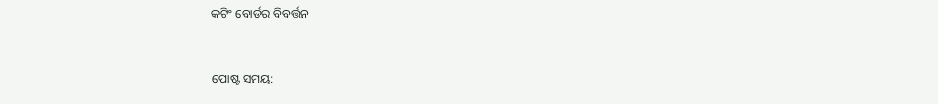କଟିଂ ବୋର୍ଡର ବିବର୍ତ୍ତନ


ପୋଷ୍ଟ ସମୟ: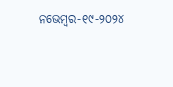ନଭେମ୍ବର-୧୯-୨୦୨୪